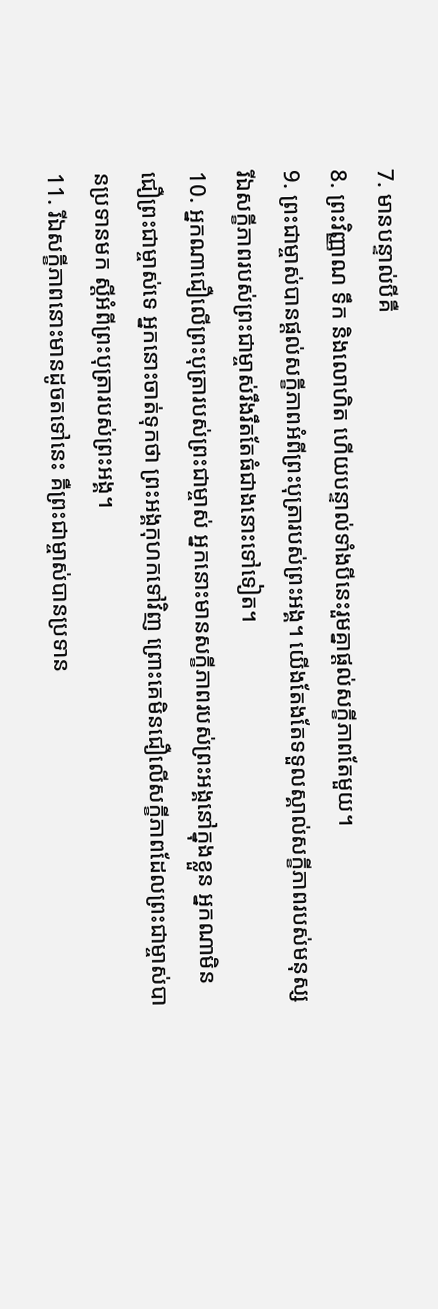7. មានបន្ទាល់បីគឺ
8. ព្រះវិញ្ញាណ ទឹក និងលោហិត ហើយបន្ទាល់ទាំងបីនេះរួមគ្នាផ្ដល់សក្ខីភាពតែមួយ។
9. ព្រះជាម្ចាស់បានផ្ដល់សក្ខីភាពអំពីព្រះបុត្រារបស់ព្រះអង្គ។ យើងតែងតែទទួលស្គាល់សក្ខីភាពរបស់មនុស្ស រីឯសក្ខីភាពរបស់ព្រះជាម្ចាស់រឹងរឹតតែធំជាងនោះទៅទៀត។
10. អ្នកណាជឿលើព្រះបុត្រារបស់ព្រះជាម្ចាស់ អ្នកនោះមានសក្ខីភាពរបស់ព្រះអង្គនៅក្នុងខ្លួន អ្នកណាមិនជឿព្រះជាម្ចាស់ទេ អ្នកនោះចាត់ទុកថា ព្រះអង្គកុហកទៅវិញ ព្រោះគេមិនជឿលើសក្ខីភាពដែលព្រះជាម្ចាស់បានប្រទានមក ស្ដីអំពីព្រះបុត្រារបស់ព្រះអង្គ។
11. រីឯសក្ខីភាពនោះមានដូចតទៅនេះ គឺព្រះជាម្ចាស់បានប្រទាន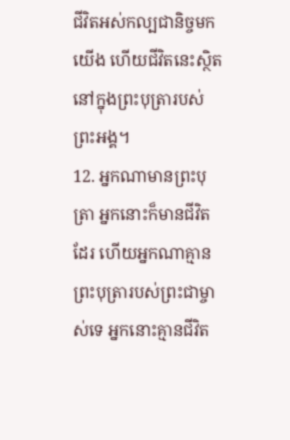ជីវិតអស់កល្បជានិច្ចមកយើង ហើយជីវិតនេះស្ថិតនៅក្នុងព្រះបុត្រារបស់ព្រះអង្គ។
12. អ្នកណាមានព្រះបុត្រា អ្នកនោះក៏មានជីវិតដែរ ហើយអ្នកណាគ្មានព្រះបុត្រារបស់ព្រះជាម្ចាស់ទេ អ្នកនោះគ្មានជីវិត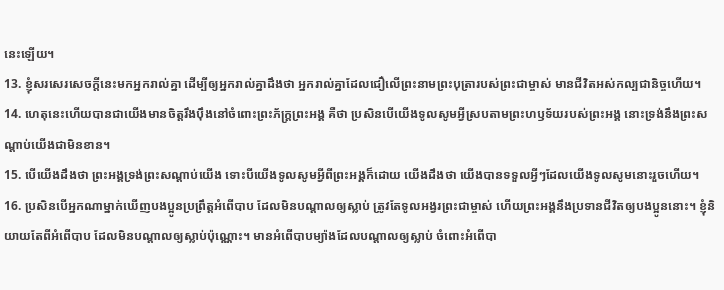នេះឡើយ។
13. ខ្ញុំសរសេរសេចក្ដីនេះមកអ្នករាល់គ្នា ដើម្បីឲ្យអ្នករាល់គ្នាដឹងថា អ្នករាល់គ្នាដែលជឿលើព្រះនាមព្រះបុត្រារបស់ព្រះជាម្ចាស់ មានជីវិតអស់កល្បជានិច្ចហើយ។
14. ហេតុនេះហើយបានជាយើងមានចិត្តរឹងប៉ឹងនៅចំពោះព្រះភ័ក្ត្រព្រះអង្គ គឺថា ប្រសិនបើយើងទូលសូមអ្វីស្របតាមព្រះហឫទ័យរបស់ព្រះអង្គ នោះទ្រង់នឹងព្រះសណ្ដាប់យើងជាមិនខាន។
15. បើយើងដឹងថា ព្រះអង្គទ្រង់ព្រះសណ្ដាប់យើង ទោះបីយើងទូលសូមអ្វីពីព្រះអង្គក៏ដោយ យើងដឹងថា យើងបានទទួលអ្វីៗដែលយើងទូលសូមនោះរួចហើយ។
16. ប្រសិនបើអ្នកណាម្នាក់ឃើញបងប្អូនប្រព្រឹត្តអំពើបាប ដែលមិនបណ្ដាលឲ្យស្លាប់ ត្រូវតែទូលអង្វរព្រះជាម្ចាស់ ហើយព្រះអង្គនឹងប្រទានជីវិតឲ្យបងប្អូននោះ។ ខ្ញុំនិយាយតែពីអំពើបាប ដែលមិនបណ្ដាលឲ្យស្លាប់ប៉ុណ្ណោះ។ មានអំពើបាបម្យ៉ាងដែលបណ្ដាលឲ្យស្លាប់ ចំពោះអំពើបា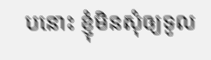បនោះ ខ្ញុំមិនសុំឲ្យទូល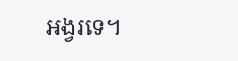អង្វរទេ។